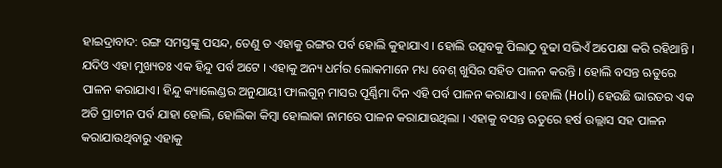ହାଇଦ୍ରାବାଦ: ରଙ୍ଗ ସମସ୍ତଙ୍କୁ ପସନ୍ଦ, ତେଣୁ ତ ଏହାକୁ ରଙ୍ଗର ପର୍ବ ହୋଲି କୁହାଯାଏ । ହୋଲି ଉତ୍ସବକୁ ପିଲାଠୁ ବୁଢା ସଭିଏଁ ଅପେକ୍ଷା କରି ରହିଥାନ୍ତି । ଯଦିଓ ଏହା ମୁଖ୍ୟତଃ ଏକ ହିନ୍ଦୁ ପର୍ବ ଅଟେ । ଏହାକୁ ଅନ୍ୟ ଧର୍ମର ଲୋକମାନେ ମଧ୍ୟ ବେଶ୍ ଖୁସିର ସହିତ ପାଳନ କରନ୍ତି । ହୋଲି ବସନ୍ତ ଋତୁରେ ପାଳନ କରାଯାଏ। ହିନ୍ଦୁ କ୍ୟାଲେଣ୍ଡର ଅନୁଯାୟୀ ଫାଲଗୁନ୍ ମାସର ପୂର୍ଣ୍ଣିମା ଦିନ ଏହି ପର୍ବ ପାଳନ କରାଯାଏ । ହୋଲି (Holi) ହେଉଛି ଭାରତର ଏକ ଅତି ପ୍ରାଚୀନ ପର୍ବ ଯାହା ହୋଲି, ହୋଲିକା କିମ୍ବା ହୋଲାକା ନାମରେ ପାଳନ କରାଯାଉଥିଲା । ଏହାକୁ ବସନ୍ତ ଋତୁରେ ହର୍ଷ ଉଲ୍ଲାସ ସହ ପାଳନ କରାଯାଉଥିବାରୁ ଏହାକୁ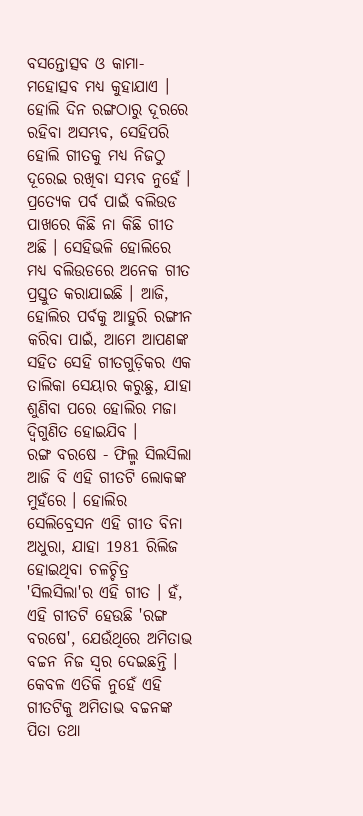ବସନ୍ତୋତ୍ସବ ଓ କାମା-ମହୋତ୍ସବ ମଧ୍ୟ କୁହାଯାଏ ।
ହୋଲି ଦିନ ରଙ୍ଗଠାରୁ ଦୂରରେ ରହିବା ଅସମ୍ଭବ, ସେହିପରି ହୋଲି ଗୀତକୁ ମଧ୍ୟ ନିଜଠୁ ଦୂରେଇ ରଖିବା ସମ୍ଭବ ନୁହେଁ । ପ୍ରତ୍ୟେକ ପର୍ବ ପାଇଁ ବଲିଉଡ ପାଖରେ କିଛି ନା କିଛି ଗୀତ ଅଛି । ସେହିଭଳି ହୋଲିରେ ମଧ୍ୟ ବଲିଉଡରେ ଅନେକ ଗୀତ ପ୍ରସ୍ତୁତ କରାଯାଇଛି । ଆଜି, ହୋଲିର ପର୍ବକୁ ଆହୁରି ରଙ୍ଗୀନ କରିବା ପାଇଁ, ଆମେ ଆପଣଙ୍କ ସହିତ ସେହି ଗୀତଗୁଡ଼ିକର ଏକ ତାଲିକା ସେୟାର କରୁଛୁ, ଯାହା ଶୁଣିବା ପରେ ହୋଲିର ମଜା ଦ୍ୱିଗୁଣିତ ହୋଇଯିବ ।
ରଙ୍ଗ ବରଷେ - ଫିଲ୍ମ ସିଲସିଲା
ଆଜି ବି ଏହି ଗୀତଟି ଲୋକଙ୍କ ମୁହଁରେ । ହୋଲିର ସେଲିବ୍ରେସନ ଏହି ଗୀତ ବିନା ଅଧୁରା, ଯାହା 1981 ରିଲିଜ ହୋଇଥିବା ଚଳଚ୍ଚିତ୍ର 'ସିଲସିଲା'ର ଏହି ଗୀତ । ହଁ, ଏହି ଗୀତଟି ହେଉଛି 'ରଙ୍ଗ ବରଷେ', ଯେଉଁଥିରେ ଅମିତାଭ ବଚ୍ଚନ ନିଜ ସ୍ୱର ଦେଇଛନ୍ତି । କେବଳ ଏତିକି ନୁହେଁ ଏହି ଗୀତଟିକୁ ଅମିତାଭ ବଚ୍ଚନଙ୍କ ପିତା ତଥା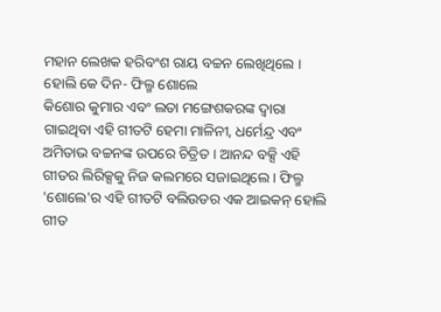ମହାନ ଲେଖକ ହରିବଂଶ ରାୟ ବଚ୍ଚନ ଲେଖିଥିଲେ ।
ହୋଲି କେ ଦିନ- ଫିଲ୍ମ ଶୋଲେ
କିଶୋର କୁମାର ଏବଂ ଲତା ମଙ୍ଗେଶକରଙ୍କ ଦ୍ୱାରା ଗାଇଥିବା ଏହି ଗୀତଟି ହେମା ମାଳିନୀ, ଧର୍ମେନ୍ଦ୍ର ଏବଂ ଅମିତାଭ ବଚ୍ଚନଙ୍କ ଉପରେ ଚିତ୍ରିତ । ଆନନ୍ଦ ବକ୍ସି ଏହି ଗୀତର ଲିରିକ୍ସକୁ ନିଜ କଲମରେ ସଜାଇଥିଲେ । ଫିଲ୍ମ 'ଶୋଲେ'ର ଏହି ଗୀତଟି ବଲିଉଡର ଏକ ଆଇକନ୍ ହୋଲି ଗୀତ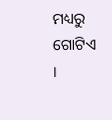ମଧ୍ୟରୁ ଗୋଟିଏ ।